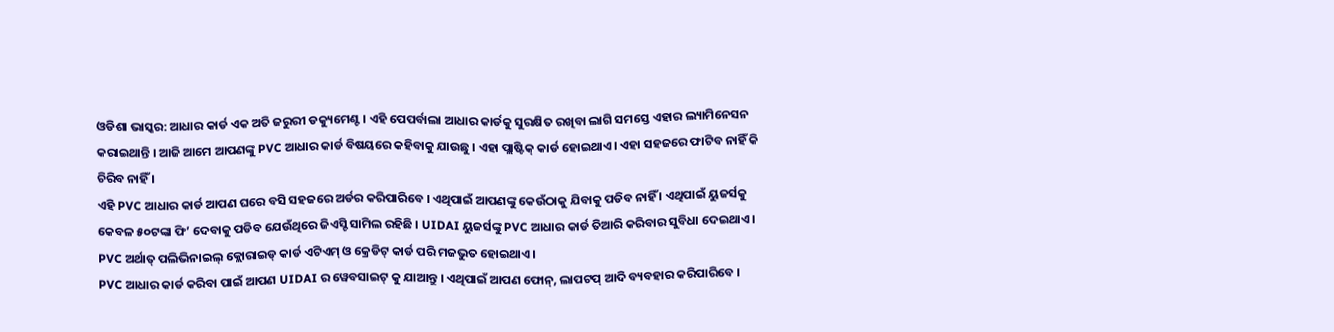ଓଡିଶା ଭାସ୍କର: ଆଧାର କାର୍ଡ ଏକ ଅତି ଜରୁରୀ ଡକ୍ୟୁମେଣ୍ଟ । ଏହି ପେପର୍ବାଲା ଆଧାର କାର୍ଡକୁ ସୁରକ୍ଷିତ ରଖିବା ଲାଗି ସମସ୍ତେ ଏହାର ଲ୍ୟାମିନେସନ କରାଇଥାନ୍ତି । ଆଜି ଆମେ ଆପଣଙ୍କୁ PVC ଆଧାର କାର୍ଡ ବିଷୟରେ କହିବାକୁ ଯାଉଛୁ । ଏହା ପ୍ଲାଷ୍ଟିକ୍ କାର୍ଡ ହୋଇଥାଏ । ଏହା ସହଜରେ ଫାଟିବ ନାହିଁ କି ଚିରିବ ନାହିଁ ।
ଏହି PVC ଆଧାର କାର୍ଡ ଆପଣ ଘରେ ବସି ସହଜରେ ଅର୍ଡର କରିପାରିବେ । ଏଥିପାଇଁ ଆପଣଙ୍କୁ କେଉଁଠାକୁ ଯିବାକୁ ପଡିବ ନାହିଁ । ଏଥିପାଇଁ ୟୁଜର୍ସକୁ କେବଳ ୫୦ଟଙ୍କା ଫି’ ଦେବାକୁ ପଡିବ ଯେଉଁଥିରେ ଜିଏସ୍ଟି ସାମିଲ ରହିଛି । UIDAI ୟୁଜର୍ସଙ୍କୁ PVC ଆଧାର କାର୍ଡ ତିଆରି କରିବାର ସୁବିଧା ଦେଇଥାଏ । PVC ଅର୍ଥାତ୍ ପଲିଭିନାଇଲ୍ କ୍ଲୋରାଇଡ୍ କାର୍ଡ ଏଟିଏମ୍ ଓ କ୍ରେଡିଟ୍ କାର୍ଡ ପରି ମଜଭୁତ ହୋଇଥାଏ ।
PVC ଆଧାର କାର୍ଡ କରିବା ପାଇଁ ଆପଣ UIDAI ର ୱେବସାଇଟ୍ କୁ ଯାଆନ୍ତୁ । ଏଥିପାଇଁ ଆପଣ ଫୋନ୍, ଲାପଟପ୍ ଆଦି ବ୍ୟବହାର କରିପାରିବେ ।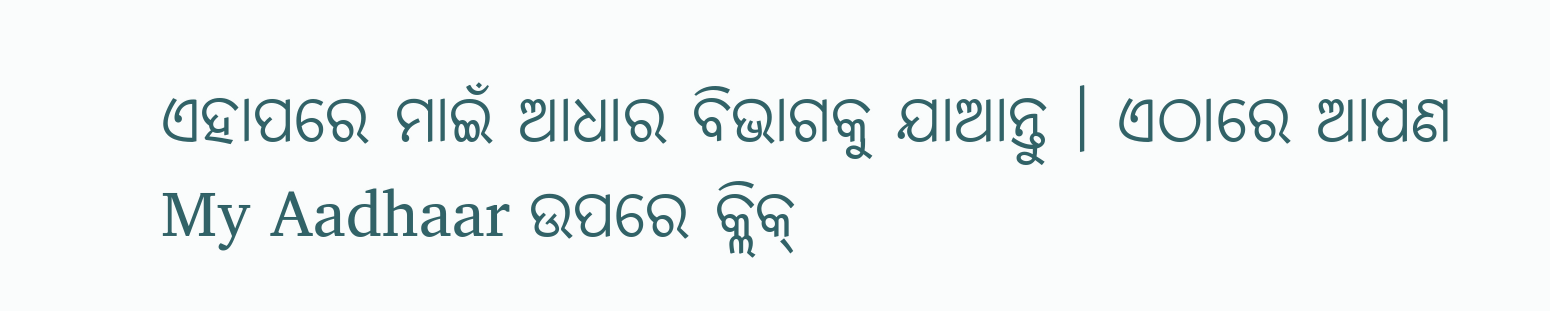ଏହାପରେ ମାଇଁ ଆଧାର ବିଭାଗକୁ ଯାଆନ୍ତୁ । ଏଠାରେ ଆପଣ My Aadhaar ଉପରେ କ୍ଲିକ୍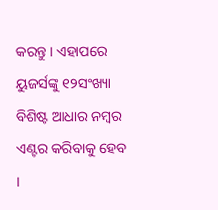କରନ୍ତୁ । ଏହାପରେ ୟୁଜର୍ସଙ୍କୁ ୧୨ସଂଖ୍ୟା ବିଶିଷ୍ଟ ଆଧାର ନମ୍ବର ଏଣ୍ଟର କରିବାକୁ ହେବ ।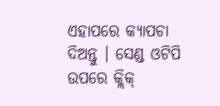ଏହାପରେ କ୍ୟାପଚା ଦିଅନ୍ତୁ । ସେଣ୍ଡ ଓଟିପି ଉପରେ କ୍ଲିକ୍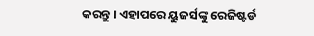କରନ୍ତୁ । ଏହାପରେ ୟୁଜର୍ସଙ୍କୁ ରେଜିଷ୍ଟର୍ଡ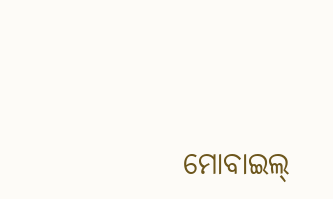ମୋବାଇଲ୍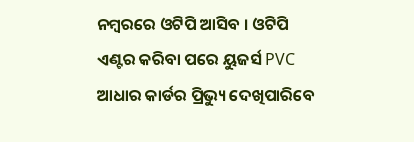ନମ୍ବରରେ ଓଟିପି ଆସିବ । ଓଟିପି ଏଣ୍ଟର କରିବା ପରେ ୟୁଜର୍ସ PVC ଆଧାର କାର୍ଡର ପ୍ରିଭ୍ୟୁ ଦେଖିପାରିବେ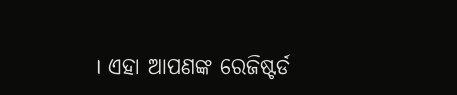। ଏହା ଆପଣଙ୍କ ରେଜିଷ୍ଟର୍ଡ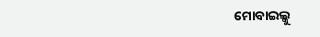ମୋବାଇଲ୍କୁ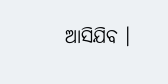ଆସିଯିବ ।